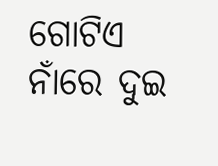ଗୋଟିଏ ନାଁରେ ଦୁଇ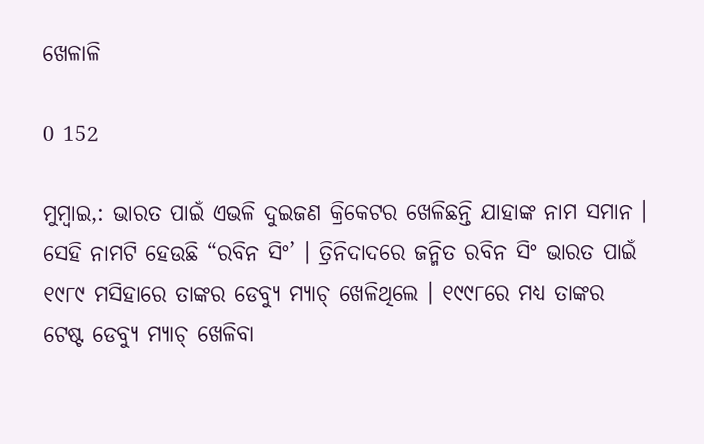ଖେଳାଳି

0 152

ମୁମ୍ବାଇ,: ଭାରତ ପାଇଁ ଏଭଳି ଦୁଇଜଣ କ୍ରିକେଟର ଖେଳିଛନ୍ତି ଯାହାଙ୍କ ନାମ ସମାନ । ସେହି ନାମଟି ହେଉଛି “ରବିନ ସିଂ’ । ତ୍ରିନିଦାଦରେ ଜନ୍ମିତ ରବିନ ସିଂ ଭାରତ ପାଇଁ ୧୯୮୯ ମସିହାରେ ତାଙ୍କର ଡେବ୍ୟୁ ମ୍ୟାଚ୍ ଖେଳିଥିଲେ । ୧୯୯୮ରେ ମଧ୍ୟ ତାଙ୍କର ଟେଷ୍ଟ ଡେବ୍ୟୁ ମ୍ୟାଚ୍ ଖେଳିବା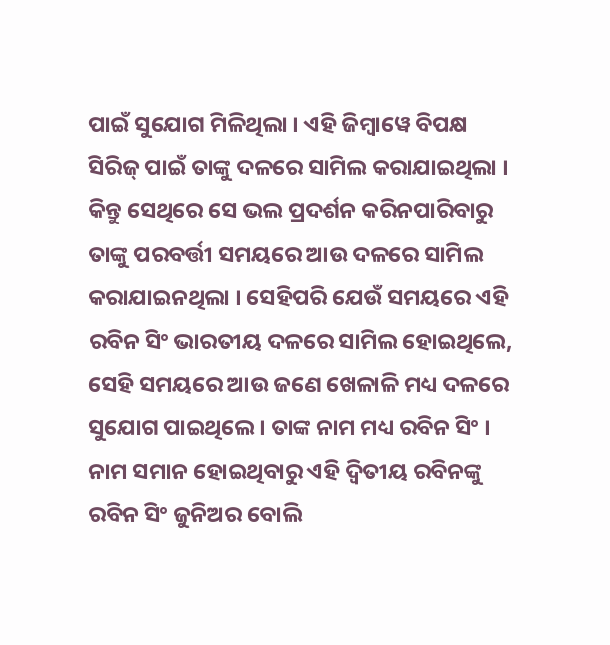ପାଇଁ ସୁଯୋଗ ମିଳିଥିଲା । ଏହି ଜିମ୍ବାୱେ ବିପକ୍ଷ ସିରିଜ୍ ପାଇଁ ତାଙ୍କୁ ଦଳରେ ସାମିଲ କରାଯାଇଥିଲା । କିନ୍ତୁ ସେଥିରେ ସେ ଭଲ ପ୍ରଦର୍ଶନ କରିନପାରିବାରୁ ତାଙ୍କୁ ପରବର୍ତ୍ତୀ ସମୟରେ ଆଉ ଦଳରେ ସାମିଲ କରାଯାଇନଥିଲା । ସେହିପରି ଯେଉଁ ସମୟରେ ଏହି ରବିନ ସିଂ ଭାରତୀୟ ଦଳରେ ସାମିଲ ହୋଇଥିଲେ, ସେହି ସମୟରେ ଆଉ ଜଣେ ଖେଳାଳି ମଧ୍ୟ ଦଳରେ ସୁଯୋଗ ପାଇଥିଲେ । ତାଙ୍କ ନାମ ମଧ୍ୟ ରବିନ ସିଂ । ନାମ ସମାନ ହୋଇଥିବାରୁ ଏହି ଦ୍ୱିତୀୟ ରବିନଙ୍କୁ ରବିନ ସିଂ ଜୁନିଅର ବୋଲି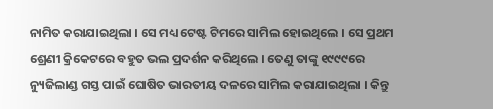ନାମିତ କରାଯାଇଥିଲା । ସେ ମଧ୍ୟ ଟେଷ୍ଟ ଟିମରେ ସାମିଲ ହୋଇଥିଲେ । ସେ ପ୍ରଥମ ଶ୍ରେଣୀ କ୍ରିକେଟରେ ବହୁତ ଭଲ ପ୍ରଦର୍ଶନ କରିଥିଲେ । ତେଣୁ ତାଙ୍କୁ ୧୯୯୯ରେ ନ୍ୟୁଜିଲାଣ୍ଡ ଗସ୍ତ ପାଇଁ ଘୋଷିତ ଭାରତୀୟ ଦଳରେ ସାମିଲ କରାଯାଇଥିଲା । କିନ୍ତୁ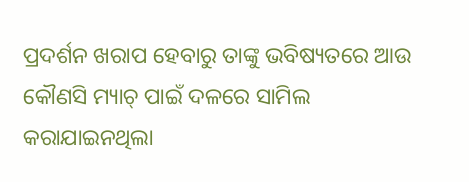ପ୍ରଦର୍ଶନ ଖରାପ ହେବାରୁ ତାଙ୍କୁ ଭବିଷ୍ୟତରେ ଆଉ କୌଣସି ମ୍ୟାଚ୍ ପାଇଁ ଦଳରେ ସାମିଲ କରାଯାଇନଥିଲା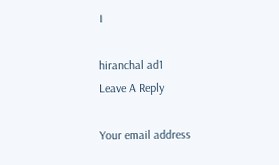।

hiranchal ad1
Leave A Reply

Your email address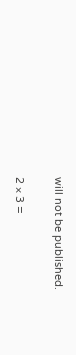will not be published.

2 × 3 =